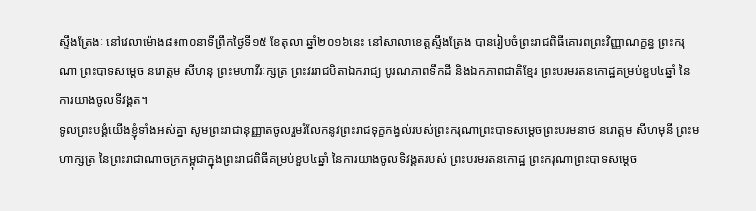ស្ទឹងត្រែងៈ នៅវេលាម៉ោង៨៖៣០នាទីព្រឹកថ្ងៃទី១៥ ខែតុលា ឆ្នាំ២០១៦នេះ នៅសាលាខេត្តស្ទឹងត្រែង បានរៀបចំព្រះរាជពិធីគោរពព្រះវិញ្ញាណក្ខន្ធ ព្រះករុណា ព្រះបាទសម្តេច នរោត្តម សីហនុ ព្រះមហាវីរៈក្សត្រ ព្រះវររាជបិតាឯករាជ្យ បូរណភាពទឹកដី និងឯកភាពជាតិខ្មែរ ព្រះបរមរតនកោដ្ឋគម្រប់ខួប៤ឆ្នាំ នៃការយាងចូលទីវង្គត។
ទូលព្រះបង្គំយើងខ្ញុំទាំងអស់គ្នា សូមព្រះរាជានុញ្ញាតចូលរួមរំលែកនូវព្រះរាជទុក្ខកង្វល់របស់ព្រះករុណាព្រះបាទសម្តេចព្រះបរមនាថ នរោត្តម សីហមុនី ព្រះមហាក្សត្រ នៃព្រះរាជាណាចក្រកម្ពុជាក្នុងព្រះរាជពិធីគម្រប់ខួប៤ឆ្នាំ នៃការយាងចូលទិវង្គតរបស់ ព្រះបរមរតនកោដ្ឋ ព្រះករុណាព្រះបាទសម្តេច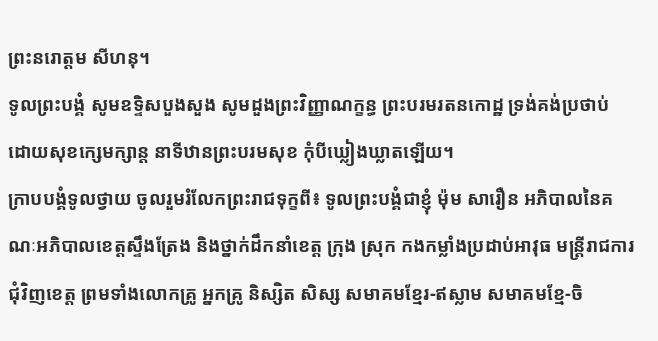ព្រះនរោត្តម សីហនុ។
ទូលព្រះបង្គំ សូមឧទ្ទិសបួងសួង សូមដួងព្រះវិញ្ញាណក្ខន្ធ ព្រះបរមរតនកោដ្ឋ ទ្រង់គង់ប្រថាប់ ដោយសុខក្សេមក្សាន្ត នាទីឋានព្រះបរមសុខ កុំបីឃ្លៀងឃ្លាតឡើយ។
ក្រាបបង្គំទូលថ្វាយ ចូលរួមរំលែកព្រះរាជទុក្ខពី៖ ទូលព្រះបង្គំជាខ្ញុំ ម៉ុម សារឿន អភិបាលនៃគណៈអភិបាលខេត្តស្ទឹងត្រែង និងថ្នាក់ដឹកនាំខេត្ត ក្រុង ស្រុក កងកម្លាំងប្រដាប់អាវុធ មន្រ្តីរាជការជុំវិញខេត្ត ព្រមទាំងលោកគ្រូ អ្នកគ្រូ និស្សិត សិស្ស សមាគមខ្មែរ-ឥស្លាម សមាគមខ្មែ-ចិ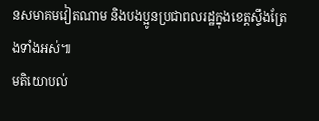នសមាគមវៀតណាម និងបងប្អូនប្រជាពលរដ្ឋក្នុងខេត្តស្ទឹងត្រែងទាំងអស់៕
មតិយោបល់